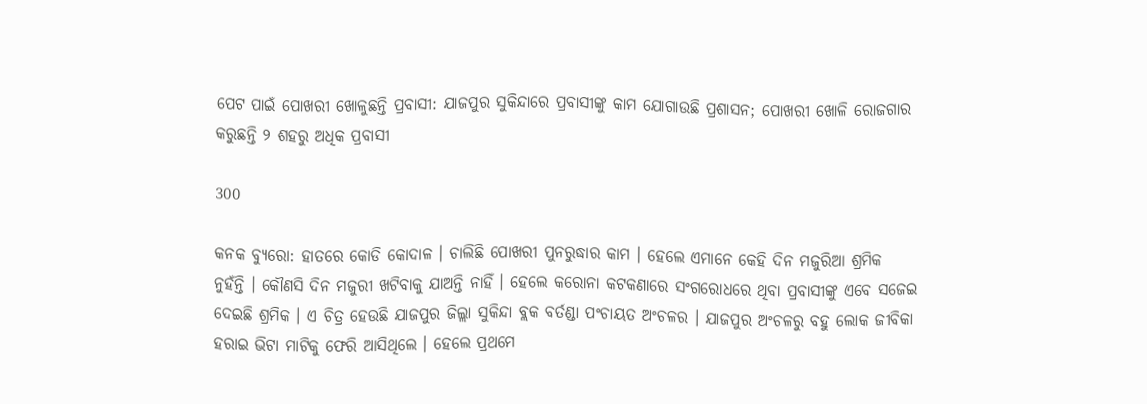ପେଟ ପାଇଁ ପୋଖରୀ ଖୋଳୁଛନ୍ତି ପ୍ରବାସୀ: ଯାଜପୁର ସୁକିନ୍ଦାରେ ପ୍ରବାସୀଙ୍କୁ କାମ ଯୋଗାଉଛି ପ୍ରଶାସନ; ପୋଖରୀ ଖୋଳି ରୋଜଗାର କରୁଛନ୍ତି ୨ ଶହରୁ ଅଧିକ ପ୍ରବାସୀ

300

କନକ ବ୍ୟୁରୋ: ହାତରେ କୋଡି କୋଦାଳ । ଚାଲିଛି ପୋଖରୀ ପୁନରୁଦ୍ଧାର କାମ । ହେଲେ ଏମାନେ କେହି ଦିନ ମଜୁରିଆ ଶ୍ରମିକ ନୁହଁନ୍ତି । କୌଣସି ଦିନ ମଜୁରୀ ଖଟିବାକୁ ଯାଅନ୍ତି ନାହିଁ । ହେଲେ କରୋନା କଟକଣାରେ ସଂଗରୋଧରେ ଥିବା ପ୍ରବାସୀଙ୍କୁ ଏବେ ସଜେଇ ଦେଇଛି ଶ୍ରମିକ । ଏ ଚିତ୍ର ହେଉଛି ଯାଜପୁର ଜିଲ୍ଲା ସୁକିନ୍ଦା ବ୍ଲକ ବର୍ତଣ୍ଡା ପଂଚାୟତ ଅଂଚଳର । ଯାଜପୁର ଅଂଚଳରୁ ବହୁ ଲୋକ ଜୀବିକା ହରାଇ ଭିଟା ମାଟିକୁ ଫେରି ଆସିଥିଲେ । ହେଲେ ପ୍ରଥମେ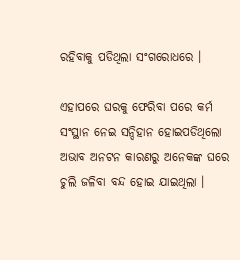ରହିବାକୁ ପଡିଥିଲା ସଂଗରୋଧରେ ।

ଏହାପରେ ଘରକୁ ଫେରିବା ପରେ କର୍ମ ସଂସ୍ଥାନ ନେଇ ସନ୍ଦିହାନ ହୋଇପଡିଥିଲୋ ଅଭାବ ଅନଟନ କାରଣରୁ ଅନେକଙ୍କ ଘରେ ଚୁଲି ଜଳିବା ବନ୍ଦ ହୋଇ ଯାଇଥିଲା ।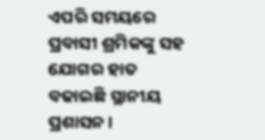ଏପରି ସମୟରେ ପ୍ରବାସୀ ଶ୍ରମିକଙ୍କୁ ସହ ଯୋଗର ହାତ ବଢାଇଛି ସ୍ଥାନୀୟ ପ୍ରଶାସନ ।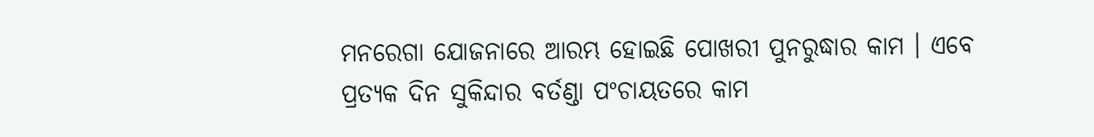ମନରେଗା ଯୋଜନାରେ ଆରମ୍ଭ ହୋଇଛି ପୋଖରୀ ପୁନରୁଦ୍ଧାର କାମ । ଏବେ ପ୍ରତ୍ୟକ ଦିନ ସୁକିନ୍ଦାର ବର୍ତଣ୍ଡା ପଂଚାୟତରେ କାମ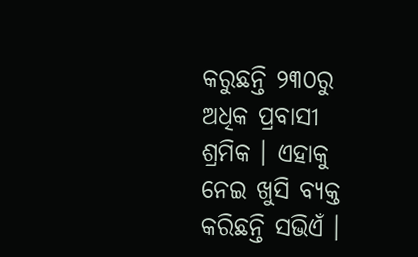କରୁଛନ୍ତି ୨୩୦ରୁ ଅଧିକ ପ୍ରବାସୀ ଶ୍ରମିକ । ଏହାକୁ ନେଇ ଖୁସି ବ୍ୟକ୍ତ କରିଛନ୍ତି ସଭିଏଁ ।